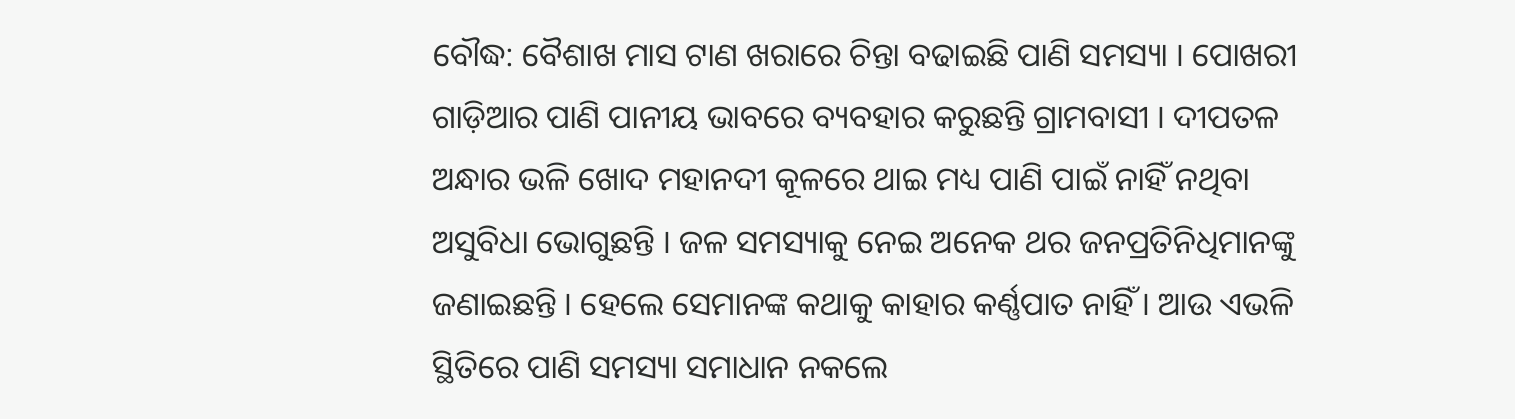ବୌଦ୍ଧ: ବୈଶାଖ ମାସ ଟାଣ ଖରାରେ ଚିନ୍ତା ବଢାଇଛି ପାଣି ସମସ୍ୟା । ପୋଖରୀ ଗାଡ଼ିଆର ପାଣି ପାନୀୟ ଭାବରେ ବ୍ୟବହାର କରୁଛନ୍ତି ଗ୍ରାମବାସୀ । ଦୀପତଳ ଅନ୍ଧାର ଭଳି ଖୋଦ ମହାନଦୀ କୂଳରେ ଥାଇ ମଧ୍ୟ ପାଣି ପାଇଁ ନାହିଁ ନଥିବା ଅସୁବିଧା ଭୋଗୁଛନ୍ତି । ଜଳ ସମସ୍ୟାକୁ ନେଇ ଅନେକ ଥର ଜନପ୍ରତିନିଧିମାନଙ୍କୁ ଜଣାଇଛନ୍ତି । ହେଲେ ସେମାନଙ୍କ କଥାକୁ କାହାର କର୍ଣ୍ଣପାତ ନାହିଁ । ଆଉ ଏଭଳି ସ୍ଥିତିରେ ପାଣି ସମସ୍ୟା ସମାଧାନ ନକଲେ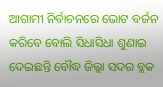ଆଗାମୀ ନିର୍ବାଚନରେ ଭୋଟ ବର୍ଜନ କରିବେ ବୋଲି ସିଧାସିଧା ଶୁଣାଇ ଦେଇଛନ୍ତି ବୌଦ୍ଧ ଜିଲ୍ଲା ସଦର ବ୍ଲକ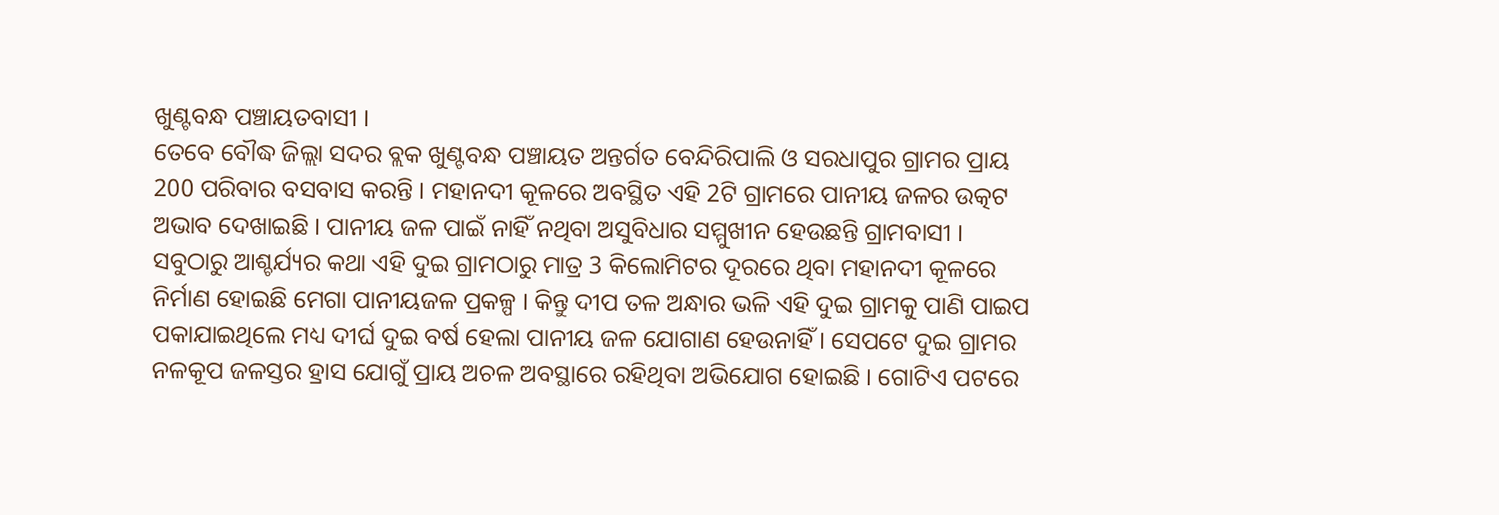ଖୁଣ୍ଟବନ୍ଧ ପଞ୍ଚାୟତବାସୀ ।
ତେବେ ବୌଦ୍ଧ ଜିଲ୍ଲା ସଦର ବ୍ଲକ ଖୁଣ୍ଟବନ୍ଧ ପଞ୍ଚାୟତ ଅନ୍ତର୍ଗତ ବେନ୍ଦିରିପାଲି ଓ ସରଧାପୁର ଗ୍ରାମର ପ୍ରାୟ 200 ପରିବାର ବସବାସ କରନ୍ତି । ମହାନଦୀ କୂଳରେ ଅବସ୍ଥିତ ଏହି 2ଟି ଗ୍ରାମରେ ପାନୀୟ ଜଳର ଉତ୍କଟ ଅଭାବ ଦେଖାଇଛି । ପାନୀୟ ଜଳ ପାଇଁ ନାହିଁ ନଥିବା ଅସୁବିଧାର ସମ୍ମୁଖୀନ ହେଉଛନ୍ତି ଗ୍ରାମବାସୀ । ସବୁଠାରୁ ଆଶ୍ଚର୍ଯ୍ୟର କଥା ଏହି ଦୁଇ ଗ୍ରାମଠାରୁ ମାତ୍ର 3 କିଲୋମିଟର ଦୂରରେ ଥିବା ମହାନଦୀ କୂଳରେ ନିର୍ମାଣ ହୋଇଛି ମେଗା ପାନୀୟଜଳ ପ୍ରକଳ୍ପ । କିନ୍ତୁ ଦୀପ ତଳ ଅନ୍ଧାର ଭଳି ଏହି ଦୁଇ ଗ୍ରାମକୁ ପାଣି ପାଇପ ପକାଯାଇଥିଲେ ମଧ୍ୟ ଦୀର୍ଘ ଦୁଇ ବର୍ଷ ହେଲା ପାନୀୟ ଜଳ ଯୋଗାଣ ହେଉନାହିଁ । ସେପଟେ ଦୁଇ ଗ୍ରାମର ନଳକୂପ ଜଳସ୍ତର ହ୍ରାସ ଯୋଗୁଁ ପ୍ରାୟ ଅଚଳ ଅବସ୍ଥାରେ ରହିଥିବା ଅଭିଯୋଗ ହୋଇଛି । ଗୋଟିଏ ପଟରେ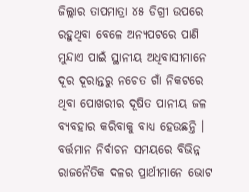ଜିଲ୍ଲାର ତାପମାତ୍ରା ୪୫ ଡିଗ୍ରୀ ଉପରେ ରହୁଥିବା ବେଳେ ଅନ୍ୟପଟରେ ପାଣି ମୁନ୍ଦାଏ ପାଇଁ ସ୍ଥାନୀୟ ଅଧିବାସୀମାନେ ଦୂର ଦୂରାନ୍ତରୁ ନଚେତ ଗାଁ ନିକଟରେ ଥିବା ପୋଖରୀର ଦୂଷିତ ପାନୀୟ ଜଳ ବ୍ୟବହାର କରିବାକୁ ବାଧ୍ୟ ହେଉଛନ୍ତି ।
ବର୍ତ୍ତମାନ ନିର୍ବାଚନ ସମୟରେ ବିଭିନ୍ନ ରାଜନୈତିକ ଦଳର ପ୍ରାର୍ଥୀମାନେ ଭୋଟ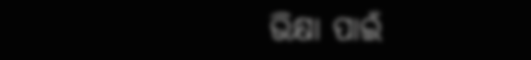ଭିକ୍ଷା ପାଇଁ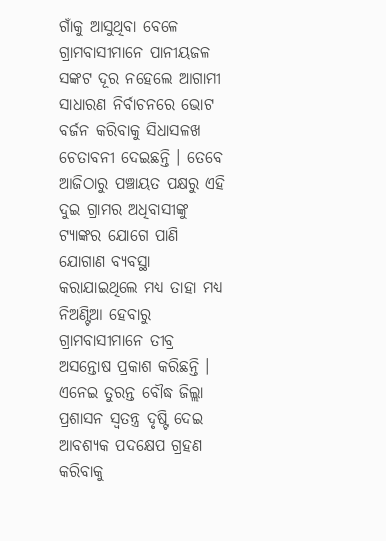ଗାଁକୁ ଆସୁଥିବା ବେଳେ ଗ୍ରାମବାସୀମାନେ ପାନୀୟଜଳ ସଙ୍କଟ ଦୂର ନହେଲେ ଆଗାମୀ ସାଧାରଣ ନିର୍ବାଚନରେ ଭୋଟ ବର୍ଜନ କରିବାକୁ ସିଧାସଳଖ ଚେତାବନୀ ଦେଇଛନ୍ତି । ତେବେ ଆଜିଠାରୁ ପଞ୍ଚାୟତ ପକ୍ଷରୁ ଏହି ଦୁଇ ଗ୍ରାମର ଅଧିବାସୀଙ୍କୁ ଟ୍ୟାଙ୍କର ଯୋଗେ ପାଣି ଯୋଗାଣ ବ୍ୟବସ୍ଥା କରାଯାଇଥିଲେ ମଧ୍ୟ ତାହା ମଧ୍ୟ ନିଅଣ୍ଟିଆ ହେବାରୁ ଗ୍ରାମବାସୀମାନେ ତୀବ୍ର ଅସନ୍ତୋଷ ପ୍ରକାଶ କରିଛନ୍ତି । ଏନେଇ ତୁରନ୍ତ ବୌଦ୍ଧ ଜିଲ୍ଲା ପ୍ରଶାସନ ସ୍ବତନ୍ତ୍ର ଦୃଷ୍ଟି ଦେଇ ଆବଶ୍ୟକ ପଦକ୍ଷେପ ଗ୍ରହଣ କରିବାକୁ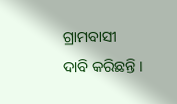ଗ୍ରାମବାସୀ ଦାବି କରିଛନ୍ତି ।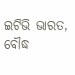ଇଟିଭି ଭାରତ, ବୌଦ୍ଧ